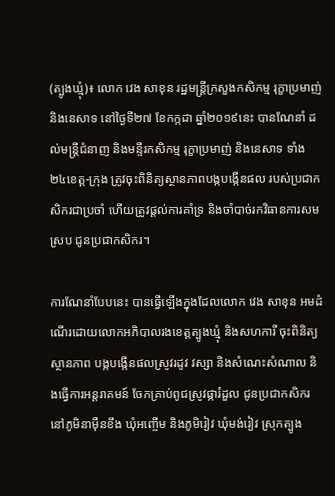(ត្បូងឃ្មុំ)៖ លោក វេង សាខុន រដ្ឋមន្ត្រីក្រសួងកសិកម្ម រុក្ខាប្រមាញ់ និងនេសាទ នៅថ្ងៃទី២៧ ខែកក្កដា ឆ្នាំ២០១៩នេះ បានណែនាំ ដល់មន្ត្រីជំនាញ និងមន្ទីរកសិកម្ម រុក្ខាប្រមាញ់ និងនេសាទ ទាំង ២៤ខេត្ត-ក្រុង ត្រូវចុះពិនិត្យស្ថានភាពបង្កបង្កើនផល របស់ប្រជាកសិករជាប្រចាំ ហើយត្រូវផ្តល់ការគាំទ្រ និងចាំបាច់រកវិធានការសមស្រប ជូនប្រជាកសិករ។

ការណែនាំបែបនេះ បានធ្វើឡើងក្នុងដែលលោក វេង សាខុន អមដំណើរដោយលោកអភិបាលរងខេត្តត្បូងឃ្មុំ និងសហការី ចុះពិនិត្យស្ថានភាព បង្កបង្កើនផលស្រូវរដូវ វស្សា និងសំណេះសំណាល និងធ្វើការអន្តរាគមន៍ ចែកគ្រាប់ពូជស្រូវផ្ការំដួល ជូនប្រជាកសិករនៅភូមិនាម៉ឺនខឹង ឃុំអញ្ចើម និងភូមិរៀវ ឃុំមង់រៀវ ស្រុកត្បូង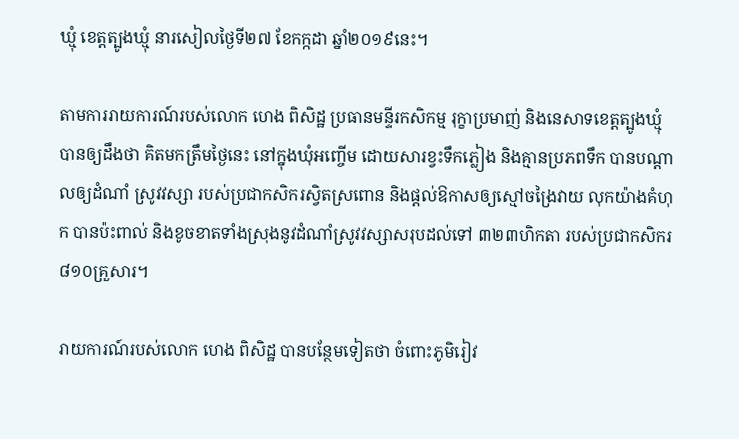ឃ្មុំ ខេត្តត្បូងឃ្មុំ នារសៀលថ្ងៃទី២៧ ខែកក្កដា ឆ្នាំ២០១៩នេះ។

តាមការរាយការណ៍របស់លោក ហេង ពិសិដ្ឋ ប្រធានមន្ទីរកសិកម្ម រុក្ខាប្រមាញ់ និងនេសាទខេត្តត្បូងឃ្មុំ បានឲ្យដឹងថា គិតមកត្រឹមថ្ងៃនេះ នៅក្នុងឃុំអញ្ចើម ដោយសារខ្វះទឹកភ្លៀង និងគ្មានប្រភពទឹក បានបណ្តាលឲ្យដំណាំ ស្រូវវស្សា របស់ប្រជាកសិករស្វិតស្រពោន និងផ្តល់ឱកាសឲ្យស្មៅចង្រៃវាយ លុកយ៉ាងគំហុក បានប៉ះពាល់ និងខូចខាតទាំងស្រុងនូវដំណាំស្រូវវស្សាសរុបដល់ទៅ ៣២៣ហិកតា របស់ប្រជាកសិករ ៨១០គ្រួសារ។

រាយការណ៍របស់លោក ហេង ពិសិដ្ឋ បានបន្ថែមទៀតថា ចំពោះភូមិរៀវ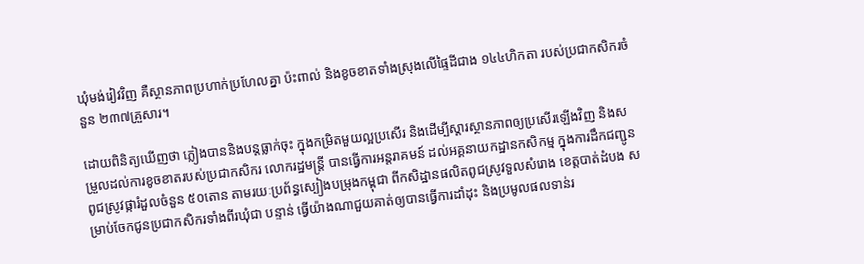ឃុំមង់រៀវវិញ គឺស្ថានភាពប្រហាក់ប្រហែលគ្នា ប៉ះពាល់ និងខូចខាតទាំងស្រុងលើផ្ទៃដីជាង ១៤៤ហិកតា របស់ប្រជាកសិករចំនួន ២៣៧គ្រួសារ។

ដោយពិនិត្យឃើញថា ភ្លៀងបាននិងបន្តធ្លាក់ចុះ ក្នុងកម្រិតមួយល្អប្រសើរ និងដើម្បីស្តារស្ថានភាពឲ្យប្រសើរឡើងវិញ និងសម្រួលដល់ការខូចខាតរបស់ប្រជាកសិករ លោករដ្ឋមន្ត្រី បានធ្វើការអន្តរាគមន៍ ដល់អគ្គនាយកដ្ឋានកសិកម្ម ក្នុងការដឹកជញ្ជូនពូជស្រូវផ្ការំដួលចំនួន ៥០តោន តាមរយៈប្រព័ន្ធស្បៀងបម្រុងកម្ពុជា ពីកសិដ្ឋានផលិតពូជស្រូវទួលសំរោង ខេត្តបាត់ដំបង សម្រាប់ចែកជូនប្រជាកសិករទាំងពីរឃុំជា បន្ទាន់ ធ្វើយ៉ាងណាជួយគាត់ឲ្យបានធ្វើការដាំដុះ និងប្រមូលផលទាន់រ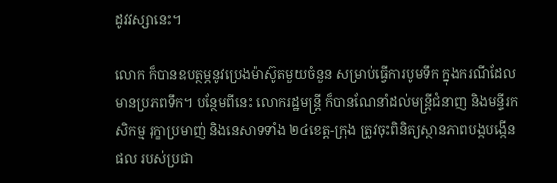ដូវវស្សានេះ។

លោក ក៏បានឧបត្ថម្ភនូវប្រេងម៉ាស៊ូតមួយចំនួន សម្រាប់ធ្វើការបូមទឹក ក្នុងករណីដែលមានប្រភពទឹក។ បន្ថែមពីនេះ លោករដ្ឋមន្ត្រី ក៏បានណែនាំដល់មន្ត្រីជំនាញ និងមន្ទីរកសិកម្ម រុក្ខាប្រមាញ់ និងនេសាទទាំង ២៤ខេត្ត-ក្រុង ត្រូវចុះពិនិត្យស្ថានភាពបង្កបង្កើនផល របស់ប្រជា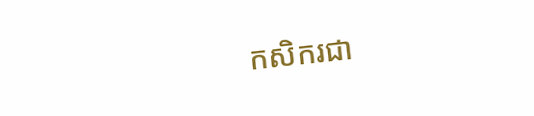កសិករជា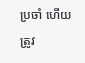ប្រចាំ ហើយត្រូវ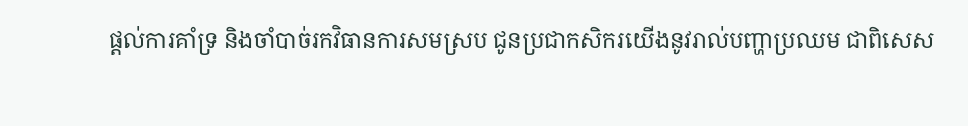ផ្តល់ការគាំទ្រ និងចាំបាច់រកវិធានការសមស្រប ជូនប្រជាកសិករយើងនូវរាល់បញ្ហាប្រឈម ជាពិសេស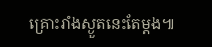គ្រោះរាំងស្ងួតនេះតែម្តង៕